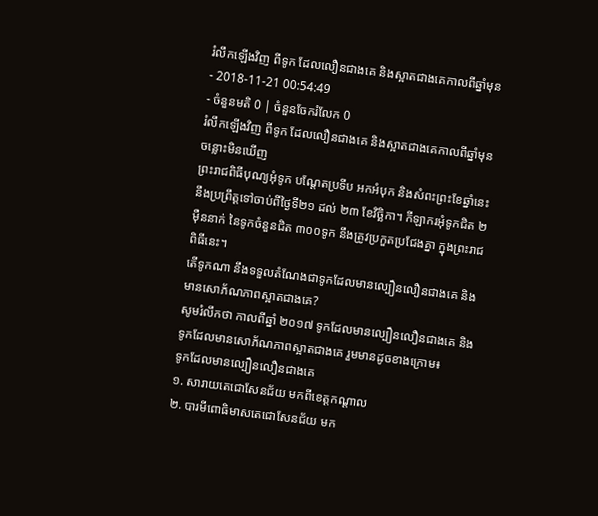រំលឹកឡើងវិញ ពីទូក ដែលលឿនជាងគេ និងស្អាតជាងគេកាលពីឆ្នាំមុន
- 2018-11-21 00:54:49
- ចំនួនមតិ 0 | ចំនួនចែករំលែក 0
រំលឹកឡើងវិញ ពីទូក ដែលលឿនជាងគេ និងស្អាតជាងគេកាលពីឆ្នាំមុន
ចន្លោះមិនឃើញ
ព្រះរាជពិធីបុណ្យអុំទូក បណ្ដែតប្រទីប អកអំបុក និងសំពះព្រះខែឆ្នាំនេះ នឹងប្រព្រឹត្តទៅចាប់ពីថ្ងៃទី២១ ដល់ ២៣ ខែវិច្ឆិកា។ កីឡាករអុំទូកជិត ២ម៉ឺននាក់ នៃទូកចំនួនជិត ៣០០ទូក នឹងត្រូវប្រកួតប្រជែងគ្នា ក្នុងព្រះរាជពិធីនេះ។
តើទូកណា នឹងទទួលតំណែងជាទូកដែលមានល្បឿនលឿនជាងគេ និងមានសោភ័ណភាពស្អាតជាងគេ?
សូមរំលឹកថា កាលពីឆ្នាំ ២០១៧ ទូកដែលមានល្បឿនលឿនជាងគេ និងទូកដែលមានសោភ័ណភាពស្អាតជាងគេ រួមមានដូចខាងក្រោម៖
ទូកដែលមានល្បឿនលឿនជាងគេ
១. សារាយតេជោសែនជ័យ មកពីខេត្តកណ្តាល
២. បារមីពោធិមាសតេជោសែនជ័យ មក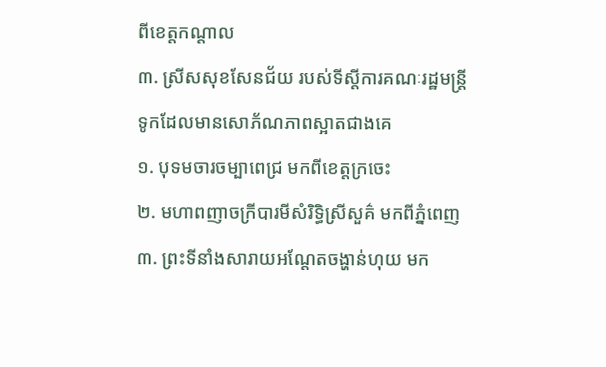ពីខេត្តកណ្តាល
៣. ស្រីសសុខសែនជ័យ របស់ទីស្តីការគណៈរដ្ឋមន្ត្រី
ទូកដែលមានសោភ័ណភាពស្អាតជាងគេ
១. បុទមចារចម្បាពេជ្រ មកពីខេត្តក្រចេះ
២. មហាពញាចក្រីបារមីសំរិទ្ធិស្រីសួគ៌ មកពីភ្នំពេញ
៣. ព្រះទីនាំងសារាយអណ្តែតចង្ហាន់ហុយ មក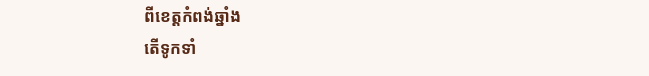ពីខេត្តកំពង់ឆ្នាំង
តើទូកទាំ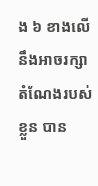ង ៦ ខាងលើ នឹងអាចរក្សាតំណែងរបស់ខ្លួន បាន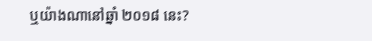ឬយ៉ាងណានៅឆ្នាំ ២០១៨ នេះ?